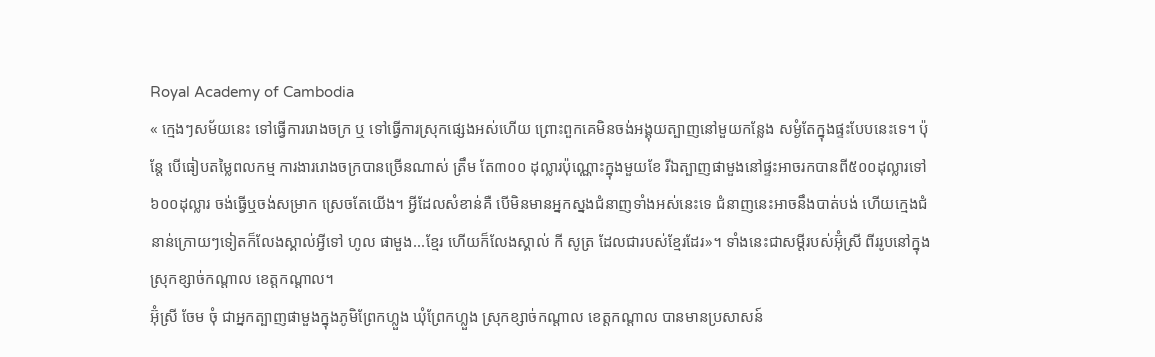Royal Academy of Cambodia
« ក្មេងៗសម័យនេះ ទៅធ្វើការរោងចក្រ ឬ ទៅធ្វើការស្រុកផ្សេងអស់ហើយ ព្រោះពួកគេមិនចង់អង្គុយត្បាញនៅមួយកន្លែង សម្ងំតែក្នុងផ្ទះបែបនេះទេ។ ប៉ុន្តែ បើធៀបតម្លៃពលកម្ម ការងាររោងចក្របានច្រើនណាស់ ត្រឹម តែ៣០០ ដុល្លារប៉ុណ្ណោះក្នុងមួយខែ រីឯត្បាញផាមួងនៅផ្ទះអាចរកបានពី៥០០ដុល្លារទៅ៦០០ដុល្លារ ចង់ធ្វើឬចង់សម្រាក ស្រេចតែយើង។ អ្វីដែលសំខាន់គឺ បើមិនមានអ្នកស្នងជំនាញទាំងអស់នេះទេ ជំនាញនេះអាចនឹងបាត់បង់ ហើយក្មេងជំនាន់ក្រោយៗទៀតក៏លែងស្គាល់អ្វីទៅ ហូល ផាមួង...ខ្មែរ ហើយក៏លែងស្គាល់ កី សូត្រ ដែលជារបស់ខ្មែរដែរ»។ ទាំងនេះជាសម្តីរបស់អ៊ុំស្រី ពីររូបនៅក្នុងស្រុកខ្សាច់កណ្តាល ខេត្តកណ្តាល។
អ៊ុំស្រី ចែម ចុំ ជាអ្នកត្បាញផាមួងក្នុងភូមិព្រែកហ្លួង ឃុំព្រែកហ្លួង ស្រុកខ្សាច់កណ្តាល ខេត្តកណ្តាល បានមានប្រសាសន៍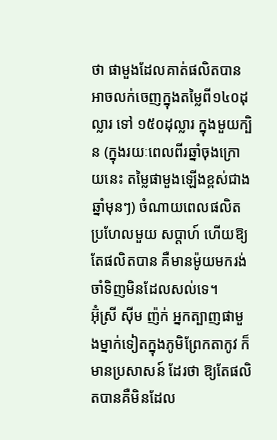ថា ផាមួងដែលគាត់ផលិតបាន អាចលក់ចេញក្នុងតម្លៃពី១៤០ដុល្លារ ទៅ ១៥០ដុល្លារ ក្នុងមួយក្បិន (ក្នុងរយៈពេលពីរឆ្នាំចុងក្រោយនេះ តម្លៃផាមួងឡើងខ្ពស់ជាងឆ្នាំមុនៗ) ចំណាយពេលផលិតប្រហែលមួយ សប្តាហ៍ ហើយឱ្យតែផលិតបាន គឺមានម៉ូយមករង់ចាំទិញមិនដែលសល់ទេ។
អ៊ុំស្រី ស៊ីម ញ៉ក់ អ្នកត្បាញផាមួងម្នាក់ទៀតក្នុងភូមិព្រែកតាកូវ ក៏មានប្រសាសន៍ ដែរថា ឱ្យតែផលិតបានគឺមិនដែល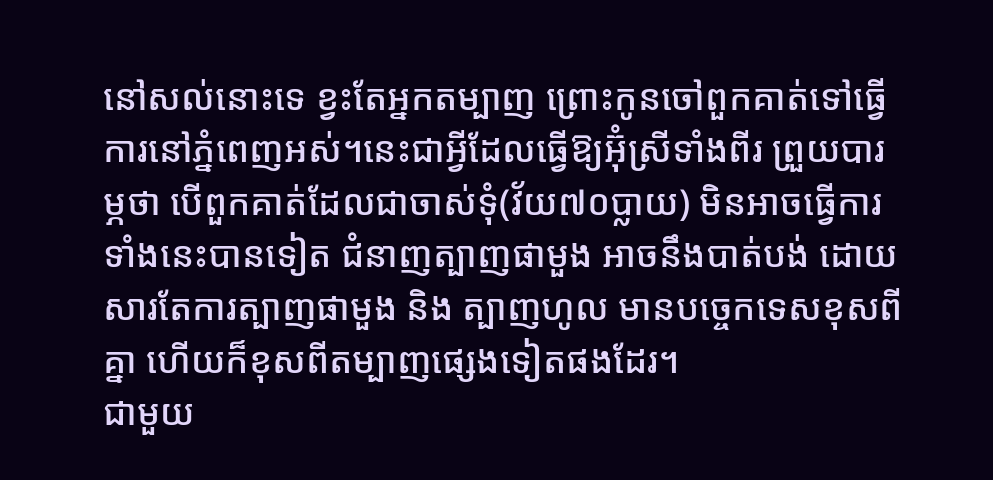នៅសល់នោះទេ ខ្វះតែអ្នកតម្បាញ ព្រោះកូនចៅពួកគាត់ទៅធ្វើការនៅភ្នំពេញអស់។នេះជាអ្វីដែលធ្វើឱ្យអ៊ុំស្រីទាំងពីរ ព្រួយបារម្ភថា បើពួកគាត់ដែលជាចាស់ទុំ(វ័យ៧០ប្លាយ) មិនអាចធ្វើការទាំងនេះបានទៀត ជំនាញត្បាញផាមួង អាចនឹងបាត់បង់ ដោយសារតែការត្បាញផាមួង និង ត្បាញហូល មានបច្ចេកទេសខុសពីគ្នា ហើយក៏ខុសពីតម្បាញផ្សេងទៀតផងដែរ។
ជាមួយ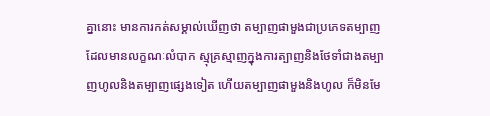គ្នានោះ មានការកត់សម្គាល់ឃើញថា តម្បាញផាមួងជាប្រភេទតម្បាញដែលមានលក្ខណៈលំបាក ស្មុគ្រស្មាញក្នុងការត្បាញនិងថែទាំជាងតម្បាញហូលនិងតម្បាញផ្សេងទៀត ហើយតម្បាញផាមួងនិងហូល ក៏មិនមែ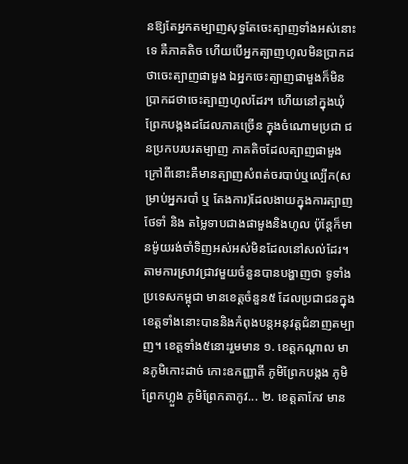នឱ្យតែអ្នកតម្បាញសុទ្ធតែចេះត្បាញទាំងអស់នោះទេ គឺភាគតិច ហើយបើអ្នកត្បាញហូលមិនប្រាកដថាចេះត្បាញផាមួង ឯអ្នកចេះត្បាញផាមួងក៏មិនប្រាកដថាចេះត្បាញហូលដែរ។ ហើយនៅក្នុងឃុំព្រែកបង្កងដដែលភាគច្រើន ក្នុងចំណោមប្រជា ជនប្រកបរបរតម្បាញ ភាគតិចដែលត្បាញផាមួង ក្រៅពីនោះគឺមានត្បាញសំពត់ចរបាប់ឬល្បើក(សម្រាប់អ្នករបាំ ឬ តែងការ)ដែលងាយក្នុងការត្បាញ ថែទាំ និង តម្លៃទាបជាងផាមួងនិងហូល ប៉ុន្តែក៏មានម៉ូយរង់ចាំទិញអស់អស់មិនដែលនៅសល់ដែរ។
តាមការស្រាវជ្រាវមួយចំនួនបានបង្ហាញថា ទូទាំងប្រទេសកម្ពុជា មានខេត្តចំនួន៥ ដែលប្រជាជនក្នុងខេត្តទាំងនោះបាននិងកំពុងបន្តអនុវត្តជំនាញតម្បាញ។ ខេត្តទាំង៥នោះរួមមាន ១. ខេត្តកណ្តាល មានភូមិកោះដាច់ កោះឧកញ្ញាតី ភូមិព្រែកបង្កង ភូមិព្រែកហ្លួង ភូមិព្រែកតាកូវ... ២. ខេត្តតាកែវ មាន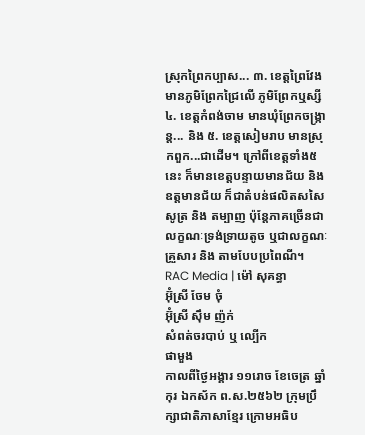ស្រុកព្រៃកប្បាស... ៣. ខេត្តព្រៃវែង មានភូមិព្រែកជ្រៃលើ ភូមិព្រែកឬស្សី ៤. ខេត្តកំពង់ចាម មានឃុំព្រែកចង្ក្រាន្ត... និង ៥. ខេត្តសៀមរាប មានស្រុកពួក...ជាដើម។ ក្រៅពីខេត្តទាំង៥នេះ ក៏មានខេត្តបន្ទាយមានជ័យ និង ឧត្តមានជ័យ ក៏ជាតំបន់ផលិតសសៃសូត្រ និង តម្បាញ ប៉ុន្តែភាគច្រើនជាលក្ខណៈទ្រង់ទ្រាយតូច ឬជាលក្ខណៈគ្រួសារ និង តាមបែបប្រពៃណី។
RAC Media | ម៉ៅ សុគន្ធា
អ៊ុំស្រី ចែម ចុំ
អ៊ុំស្រី ស៊ឹម ញ៉ក់
សំពត់ចរបាប់ ឬ ល្បើក
ផាមួង
កាលពីថ្ងៃអង្គារ ១១រោច ខែចេត្រ ឆ្នាំកុរ ឯកស័ក ព.ស.២៥៦២ ក្រុមប្រឹក្សាជាតិភាសាខ្មែរ ក្រោមអធិប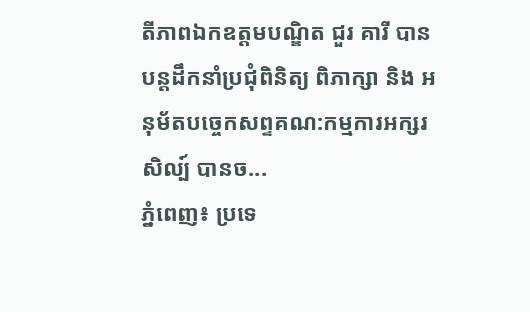តីភាពឯកឧត្តមបណ្ឌិត ជួរ គារី បានបន្តដឹកនាំប្រជុំពិនិត្យ ពិភាក្សា និង អនុម័តបច្ចេកសព្ទគណ:កម្មការអក្សរសិល្ប៍ បានច...
ភ្នំពេញ៖ ប្រទេ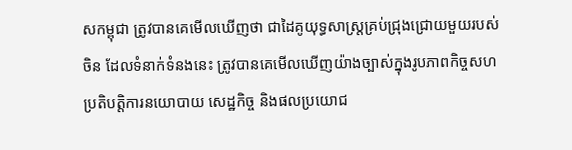សកម្ពុជា ត្រូវបានគេមើលឃើញថា ជាដៃគូយុទ្ធសាស្ត្រគ្រប់ជ្រុងជ្រោយមួយរបស់ចិន ដែលទំនាក់ទំនងនេះ ត្រូវបានគេមើលឃើញយ៉ាងច្បាស់ក្នុងរូបភាពកិច្ចសហប្រតិបត្តិការនយោបាយ សេដ្ឋកិច្ច និងផលប្រយោជ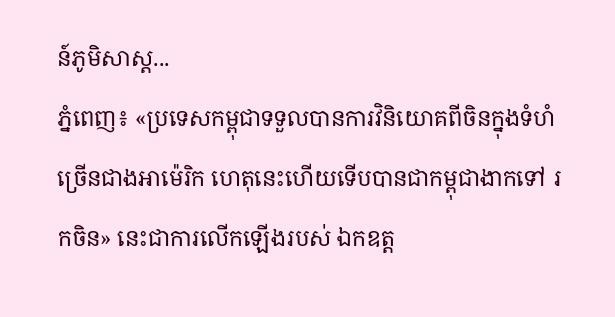ន៍ភូមិសាស្ត...
ភ្នំពេញ៖ «ប្រទេសកម្ពុជាទទួលបានការវិនិយោគពីចិនក្នុងទំហំ ច្រើនជាងអាម៉េរិក ហេតុនេះហើយទើបបានជាកម្ពុជាងាកទៅ រកចិន» នេះជាការលើកឡើងរបស់ ឯកឧត្ដ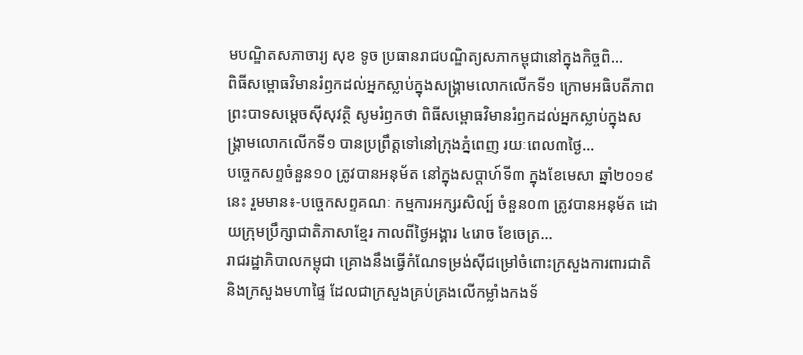មបណ្ឌិតសភាចារ្យ សុខ ទូច ប្រធានរាជបណ្ឌិត្យសភាកម្ពុជានៅក្នុងកិច្ចពិ...
ពិធីសម្ពោធវិមានរំឭកដល់អ្នកស្លាប់ក្នុងសង្គ្រាមលោកលើកទី១ ក្រោមអធិបតីភាព ព្រះបាទសម្តេចស៊ីសុវត្ថិ សូមរំឭកថា ពិធីសម្ពោធវិមានរំឭកដល់អ្នកស្លាប់ក្នុងសង្គ្រាមលោកលើកទី១ បានប្រព្រឹត្តទៅនៅក្រុងភ្នំពេញ រយៈពេល៣ថ្ងៃ...
បច្ចេកសព្ទចំនួន១០ ត្រូវបានអនុម័ត នៅក្នុងសប្តាហ៍ទី៣ ក្នុងខែមេសា ឆ្នាំ២០១៩នេះ រួមមាន៖-បច្ចេកសព្ទគណៈ កម្មការអក្សរសិល្ប៍ ចំនួន០៣ ត្រូវបានអនុម័ត ដោយក្រុមប្រឹក្សាជាតិភាសាខ្មែរ កាលពីថ្ងៃអង្គារ ៤រោច ខែចេត្រ...
រាជរដ្ឋាភិបាលកម្ពុជា គ្រោងនឹងធ្វើកំណែទម្រង់ស៊ីជម្រៅចំពោះក្រសួងការពារជាតិ និងក្រសួងមហាផ្ទៃ ដែលជាក្រសួងគ្រប់គ្រងលើកម្លាំងកងទ័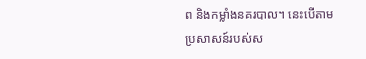ព និងកម្លាំងនគរបាល។ នេះបើតាមប្រសាសន៍របស់ស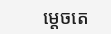ម្តេចតេ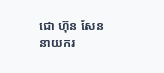ជោ ហ៊ុន សែន នាយករ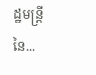ដ្ឋមន្រ្តីនៃ...